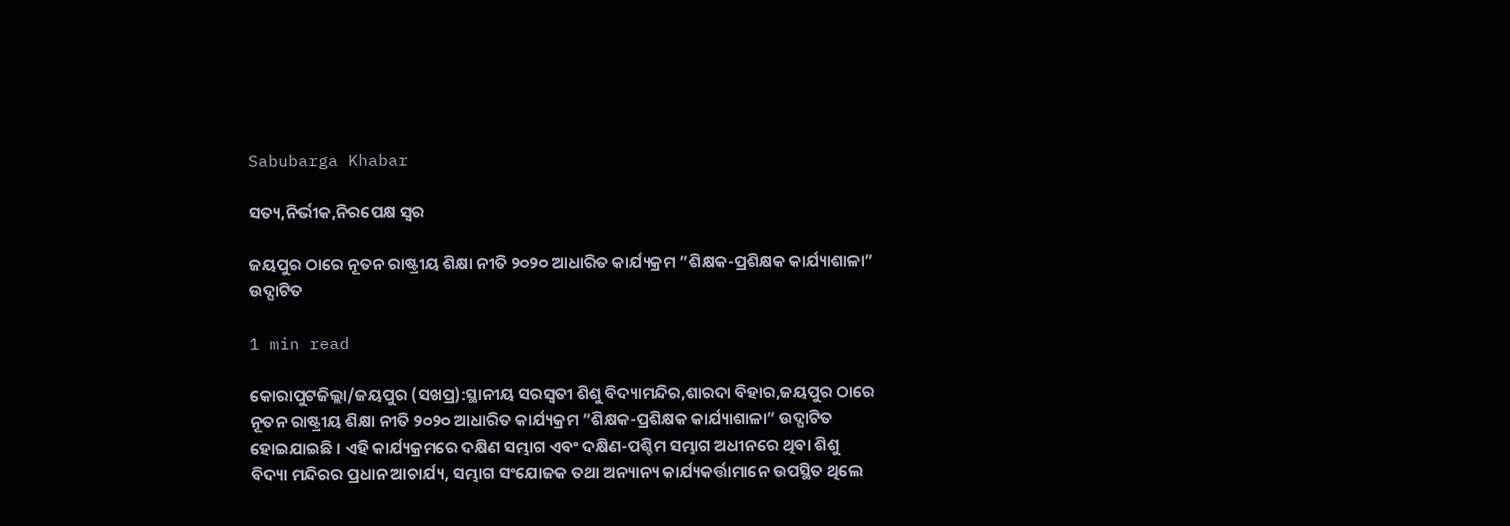Sabubarga Khabar

ସତ୍ୟ,ନିର୍ଭୀକ,ନିରପେକ୍ଷ ସ୍ୱର

ଜୟପୁର ଠାରେ ନୂତନ ରାଷ୍ଟ୍ରୀୟ ଶିକ୍ଷା ନୀତି ୨୦୨୦ ଆଧାରିତ କାର୍ଯ୍ୟକ୍ରମ ”ଶିକ୍ଷକ-ପ୍ରଶିକ୍ଷକ କାର୍ଯ୍ୟାଶାଳା” ଉଦ୍ଘାଟିତ

1 min read

କୋରାପୁଟଜିଲ୍ଲା/ଜୟପୁର (ସଖପ୍ର):ସ୍ଥାନୀୟ ସରସ୍ବତୀ ଶିଶୁ ବିଦ୍ୟାମନ୍ଦିର,ଶାରଦା ବିହାର,ଜୟପୁର ଠାରେ ନୂତନ ରାଷ୍ଟ୍ରୀୟ ଶିକ୍ଷା ନୀତି ୨୦୨୦ ଆଧାରିତ କାର୍ଯ୍ୟକ୍ରମ ”ଶିକ୍ଷକ-ପ୍ରଶିକ୍ଷକ କାର୍ଯ୍ୟାଶାଳା” ଉଦ୍ଘାଟିତ ହୋଇଯାଇଛି । ଏହି କାର୍ଯ୍ୟକ୍ରମରେ ଦକ୍ଷିଣ ସମ୍ଭାଗ ଏବଂ ଦକ୍ଷିଣ-ପଶ୍ଚିମ ସମ୍ଭାଗ ଅଧୀନରେ ଥିବା ଶିଶୁ ବିଦ୍ୟା ମନ୍ଦିରର ପ୍ରଧାନ ଆଚାର୍ଯ୍ୟ, ସମ୍ଭାଗ ସଂଯୋଜକ ତଥା ଅନ୍ୟାନ୍ୟ କାର୍ଯ୍ୟକର୍ତ୍ତାମାନେ ଉପସ୍ଥିତ ଥିଲେ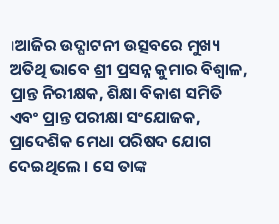।ଆଜିର ଉଦ୍ଘାଟନୀ ଉତ୍ସବରେ ମୁଖ୍ୟ ଅତିଥି ଭାବେ ଶ୍ରୀ ପ୍ରସନ୍ନ କୁମାର ବିଶ୍ୱାଳ, ପ୍ରାନ୍ତ ନିରୀକ୍ଷକ, ଶିକ୍ଷା ବିକାଶ ସମିତି ଏବଂ ପ୍ରାନ୍ତ ପରୀକ୍ଷା ସଂଯୋଜକ, ପ୍ରାଦେଶିକ ମେଧା ପରିଷଦ ଯୋଗ ଦେଇଥିଲେ । ସେ ତାଙ୍କ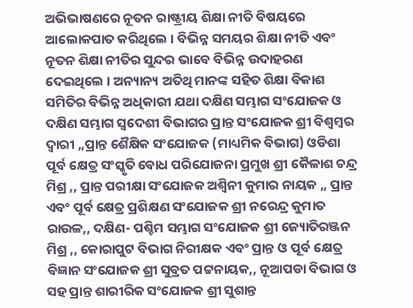ଅଭିଭାଷଣରେ ନୂତନ ରାଷ୍ଟ୍ରୀୟ ଶିକ୍ଷା ନୀତି ବିଷୟରେ ଆଲୋକପାତ କରିଥିଲେ । ବିଭିନ୍ନ ସମୟର ଶିକ୍ଷା ନୀତି ଏବଂ ନୂତନ ଶିକ୍ଷା ନୀତିର ସୁନ୍ଦର ଭାବେ ବିଭିନ୍ନ ଉଦାହରଣ ଦେଇଥିଲେ । ଅନ୍ୟାନ୍ୟ ଅତିଥି ମାନଙ୍କ ସହିତ ଶିକ୍ଷା ବିକାଶ ସମିତିର ବିଭିନ୍ନ ଅଧିକାରୀ ଯଥା ଦକ୍ଷିଣ ସମ୍ଭାଗ ସଂଯୋଜକ ଓ ଦକ୍ଷିଣ ସମ୍ଭାଗ ସ୍ବଦେଶୀ ବିଭାଗର ପ୍ରାନ୍ତ ସଂଯୋଜକ ଶ୍ରୀ ବିଶ୍ବମ୍ବର ଦ୍ବାରୀ ,,ପ୍ରାନ୍ତ ଶୈକ୍ଷିକ ସଂଯୋଜକ (ମାଧ୍ୟମିକ ବିଭାଗ) ଓଡିଶା ପୂର୍ବ କ୍ଷେତ୍ର ସଂସ୍କୃତି ବୋଧ ପରିଯୋଜନା ପ୍ରମୁଖ ଶ୍ରୀ କୈଳାଶ ଚନ୍ଦ୍ର ମିଶ୍ର ,, ପ୍ରାନ୍ତ ପରୀକ୍ଷା ସଂଯୋଜକ ଅଶ୍ବିନୀ କୁମାର ନାୟକ ,, ପ୍ରାନ୍ତ ଏବଂ ପୂର୍ବ କ୍ଷେତ୍ର ପ୍ରଶିକ୍ଷଣ ସଂଯୋଜକ ଶ୍ରୀ ନରେନ୍ଦ୍ର କୁମାତ ରାଉଳ,, ଦକ୍ଷିଣ- ପଶ୍ଚିମ ସମ୍ଭାଗ ସଂଯୋଜକ ଶ୍ରୀ ଜ୍ୟୋତିରଞ୍ଜନ ମିଶ୍ର ,, କୋରାପୁଟ ବିଭାଗ ନିରୀକ୍ଷକ ଏବଂ ପ୍ରାନ୍ତ ଓ ପୂର୍ବ କ୍ଷେତ୍ର ବିଜ୍ଞାନ ସଂଯୋଜକ ଶ୍ରୀ ସୁବ୍ରତ ପଟ୍ଟନାୟକ,, ନୂଆପଡା ବିଭାଗ ଓ ସହ ପ୍ରାନ୍ତ ଶାରୀରିକ ସଂଯୋଜକ ଶ୍ରୀ ସୁଶାନ୍ତ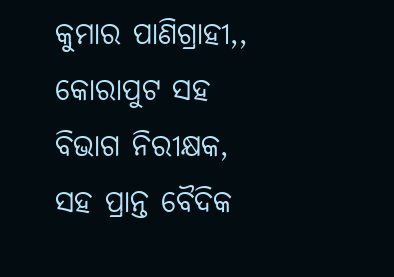କୁମାର ପାଣିଗ୍ରାହୀ,, କୋରାପୁଟ ସହ ବିଭାଗ ନିରୀକ୍ଷକ, ସହ ପ୍ରାନ୍ତ ବୈଦିକ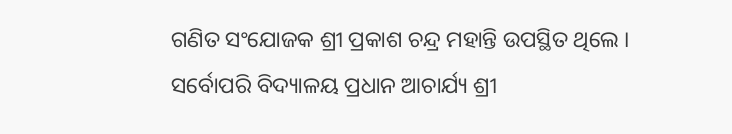ଗଣିତ ସଂଯୋଜକ ଶ୍ରୀ ପ୍ରକାଶ ଚନ୍ଦ୍ର ମହାନ୍ତି ଉପସ୍ଥିତ ଥିଲେ । ସର୍ବୋପରି ବିଦ୍ୟାଳୟ ପ୍ରଧାନ ଆଚାର୍ଯ୍ୟ ଶ୍ରୀ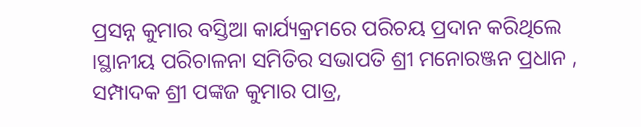ପ୍ରସନ୍ନ କୁମାର ବସ୍ତିଆ କାର୍ଯ୍ୟକ୍ରମରେ ପରିଚୟ ପ୍ରଦାନ କରିଥିଲେ ।ସ୍ଥାନୀୟ ପରିଚାଳନା ସମିତିର ସଭାପତି ଶ୍ରୀ ମନୋରଞ୍ଜନ ପ୍ରଧାନ , ସମ୍ପାଦକ ଶ୍ରୀ ପଙ୍କଜ କୁମାର ପାତ୍ର,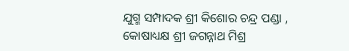ଯୁଗ୍ମ ସମ୍ପାଦକ ଶ୍ରୀ କିଶୋର ଚନ୍ଦ୍ର ପଣ୍ଡା , କୋଷାଧ୍ୟକ୍ଷ ଶ୍ରୀ ଜଗନ୍ନାଥ ମିଶ୍ର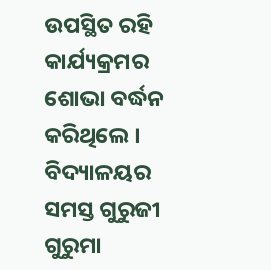ଉପସ୍ଥିତ ରହି କାର୍ଯ୍ୟକ୍ରମର ଶୋଭା ବର୍ଦ୍ଧନ କରିଥିଲେ । ବିଦ୍ୟାଳୟର ସମସ୍ତ ଗୁରୁଜୀ ଗୁରୁମା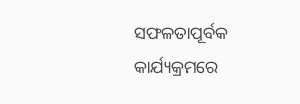ସଫଳତାପୂର୍ବକ କାର୍ଯ୍ୟକ୍ରମରେ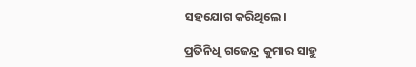ସହଯୋଗ କରିଥିଲେ।

ପ୍ରତିନିଧି ଗଜେନ୍ଦ୍ର କୁମାର ସାହୁ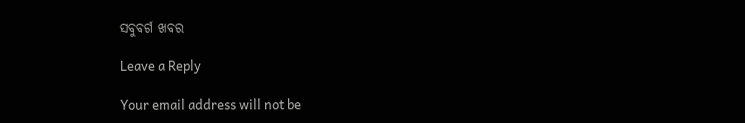ସବୁବର୍ଗ ଖବର

Leave a Reply

Your email address will not be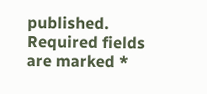published. Required fields are marked *